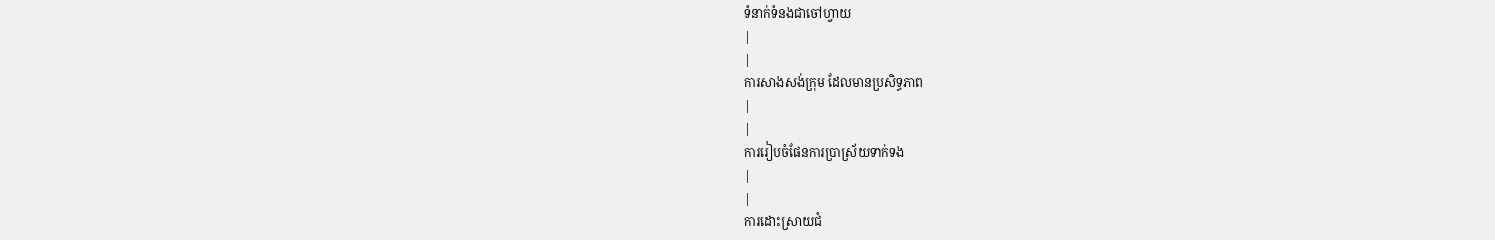ទំនាក់ទំនងជាចៅហ្វាយ
|
|
ការសាងសង់ក្រុម ដែលមានប្រសិទ្ធភាព
|
|
ការរៀបចំផែនការប្រាស្រ័យទាក់ទង
|
|
ការដោះស្រាយជំ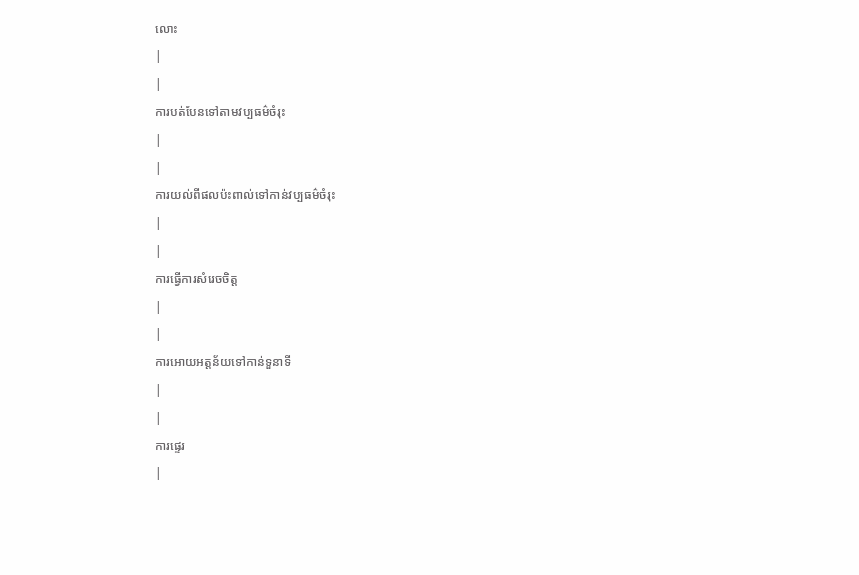លោះ
|
|
ការបត់បែនទៅតាមវប្បធម៌ចំរុះ
|
|
ការយល់ពីផលប៉ះពាល់ទៅកាន់វប្បធម៌ចំរុះ
|
|
ការធ្វើការសំរេចចិត្ត
|
|
ការអោយអត្តន័យទៅកាន់ទួនាទី
|
|
ការផ្ទេរ
|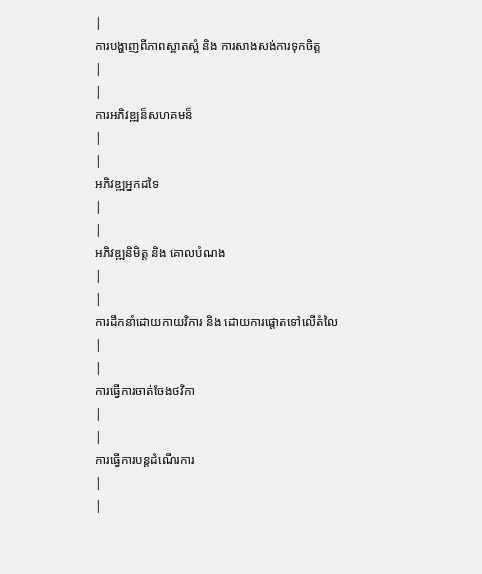|
ការបង្ហាញពីភាពស្អាតស្អំ និង ការសាងសង់ការទុកចិត្ត
|
|
ការអភិវឌ្ឍន៏សហគមន៏
|
|
អភិវឌ្ឍអ្នកដទៃ
|
|
អភិវឌ្ឍនិមិត្ត និង គោលបំណង
|
|
ការដឹកនាំដោយកាយវិការ និង ដោយការផ្តោតទៅលើតំលៃ
|
|
ការធ្វើការចាត់ចែងថវិកា
|
|
ការធ្វើការបន្តដំណើរការ
|
|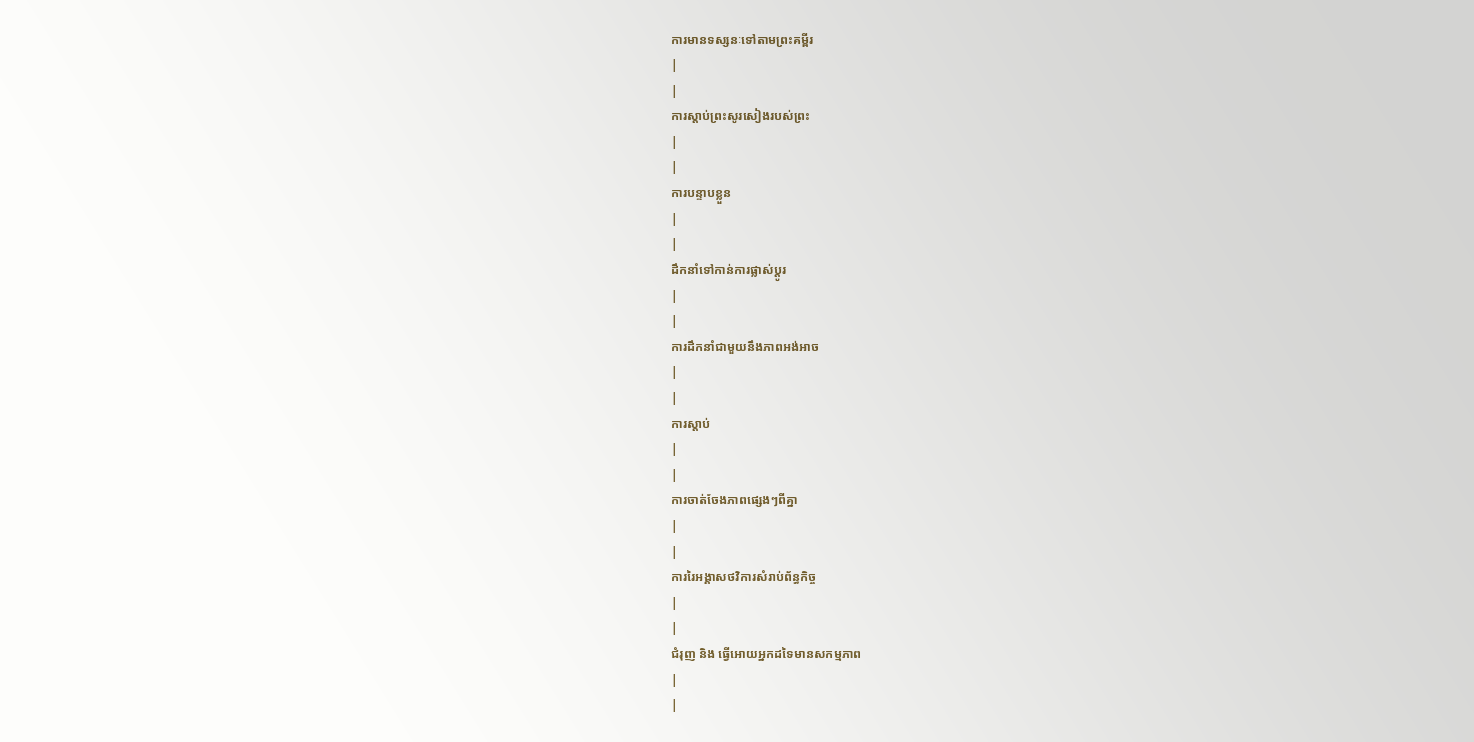ការមានទស្សនៈទៅតាមព្រះគម្ពីរ
|
|
ការស្តាប់ព្រះសូរសៀងរបស់ព្រះ
|
|
ការបន្ទាបខ្លួន
|
|
ដឹកនាំទៅកាន់ការផ្លាស់ប្តូរ
|
|
ការដឹកនាំជាមួយនឹងភាពអង់អាច
|
|
ការស្តាប់
|
|
ការចាត់ចែងភាពផ្សេងៗពីគ្នា
|
|
ការរៃអង្គាសថវិការសំរាប់ព័ន្ធកិច្ច
|
|
ជំរុញ និង ធ្វើអោយអ្នកដទៃមានសកម្មភាព
|
|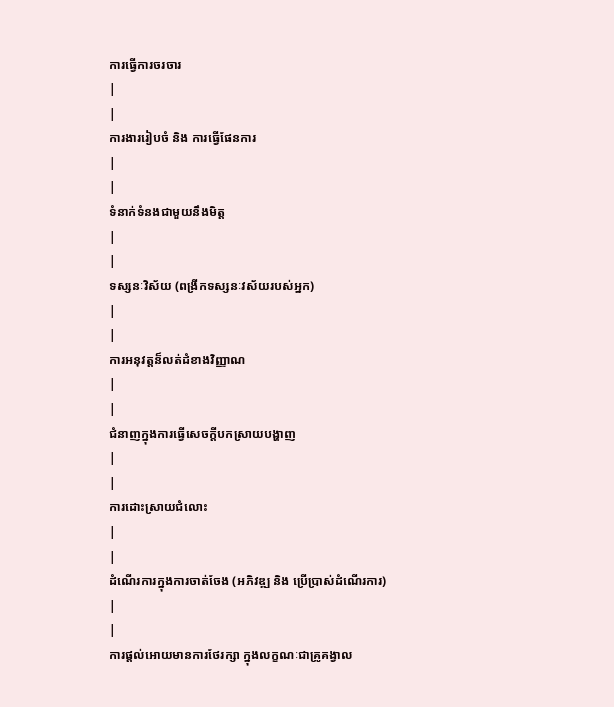ការធ្វើការចរចារ
|
|
ការងាររៀបចំ និង ការធ្វើផែនការ
|
|
ទំនាក់ទំនងជាមួយនឹងមិត្ត
|
|
ទស្សនៈវិស័យ (ពង្រីកទស្សនៈវស័យរបស់អ្នក)
|
|
ការអនុវត្តន៏លត់ដំខាងវិញ្ញាណ
|
|
ជំនាញក្នុងការធ្វើសេចក្តីបកស្រាយបង្ហាញ
|
|
ការដោះស្រាយជំលោះ
|
|
ដំណើរការក្នុងការចាត់ចែង (អភិវឌ្ឍ និង ប្រើប្រាស់ដំណើរការ)
|
|
ការផ្តល់អោយមានការថែរក្សា ក្នុងលក្ខណៈជាគ្រូគង្វាល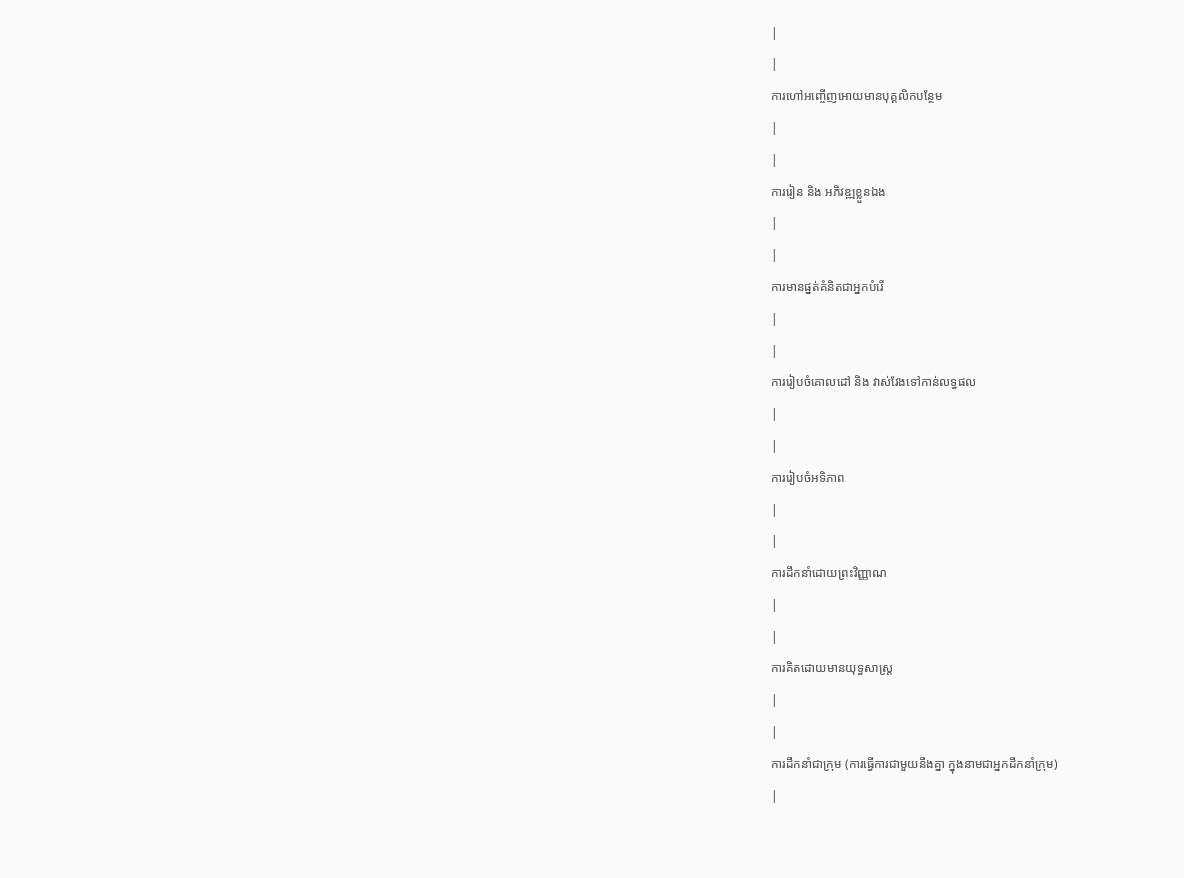|
|
ការហៅអញ្ចើញអោយមានបុគ្គលិកបន្ថែម
|
|
ការរៀន និង អភិវឌ្ឍខ្លួនឯង
|
|
ការមានផ្នត់គំនិតជាអ្នកបំរើ
|
|
ការរៀបចំគោលដៅ និង វាស់វែងទៅកាន់លទ្ធផល
|
|
ការរៀបចំអទិភាព
|
|
ការដឹកនាំដោយព្រះវិញ្ញាណ
|
|
ការគិតដោយមានយុទ្ធសាស្ត្រ
|
|
ការដឹកនាំជាក្រុម (ការធ្វើការជាមួយនឹងគ្នា ក្នុងនាមជាអ្នកដឹកនាំក្រុម)
|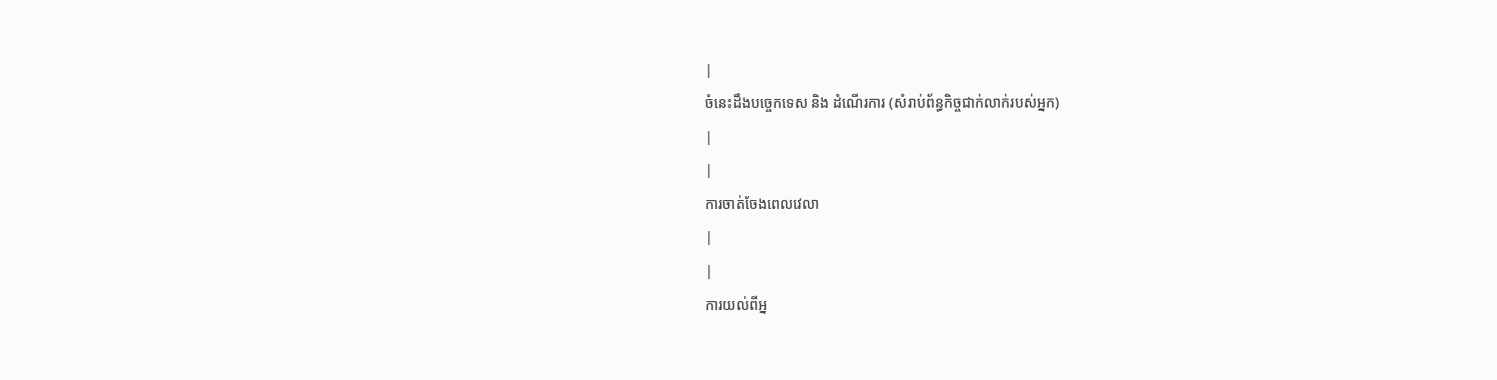|
ចំនេះដឹងបច្ចេកទេស និង ដំណើរការ (សំរាប់ព័ន្ធកិច្ចជាក់លាក់របស់អ្នក)
|
|
ការចាត់ចែងពេលវេលា
|
|
ការយល់ពីអ្ន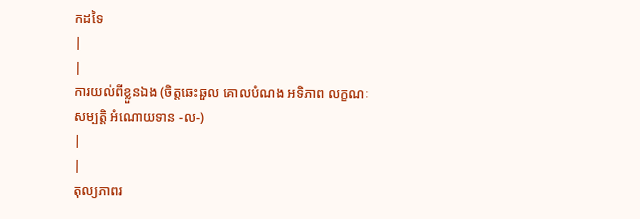កដទៃ
|
|
ការយល់ពីខ្លួនឯង (ចិត្តឆេះឆួល គោលបំណង អទិភាព លក្ខណៈសម្បត្តិ អំណោយទាន -ល-)
|
|
តុល្យភាពរ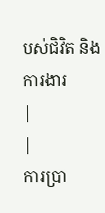បស់ជិវិត និង ការងារ
|
|
ការប្រា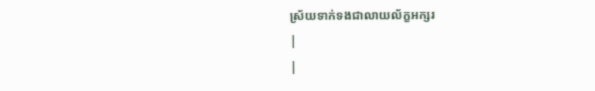ស្រ័យទាក់ទងជាលាយល័ក្ខអក្សរ
|
|